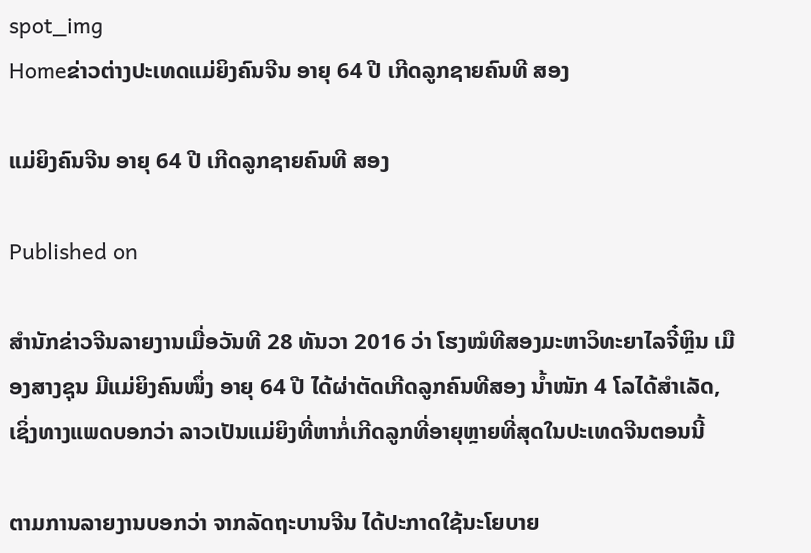spot_img
Homeຂ່າວຕ່າງປະເທດແມ່ຍິງຄົນຈີນ ອາຍຸ 64 ປີ ເກີດລູກຊາຍຄົນທີ ສອງ

ແມ່ຍິງຄົນຈີນ ອາຍຸ 64 ປີ ເກີດລູກຊາຍຄົນທີ ສອງ

Published on

ສຳນັກຂ່າວຈີນລາຍງານເມື່ອວັນທີ 28 ທັນວາ 2016 ວ່າ ໂຮງໝໍທີສອງມະຫາວິທະຍາໄລຈີ໋ຫຼິນ ເມືອງສາງຊຸນ ມີແມ່ຍິງຄົນໜຶ່ງ ອາຍຸ 64 ປີ ໄດ້ຜ່າຕັດເກີດລູກຄົນທີສອງ ນໍ້າໜັກ 4 ໂລໄດ້ສຳເລັດ, ເຊິ່ງທາງແພດບອກວ່າ ລາວເປັນແມ່ຍິງທີ່ຫາກໍ່ເກີດລູກທີ່ອາຍຸຫຼາຍທີ່ສຸດໃນປະເທດຈີນຕອນນີ້

ຕາມການລາຍງານບອກວ່າ ຈາກລັດຖະບານຈີນ ໄດ້ປະກາດໃຊ້ນະໂຍບາຍ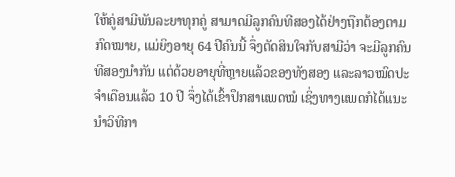ໃຫ້ຄູ່ສາມີພັນລະຍາທຸກຄູ່ ສາມາດມີລູກຄົນທີສອງໄດ້ຢ່າງຖືກຕ້ອງຕາມກົດໝາຍ, ແມ່ຍິງອາຍຸ 64 ປີຄົນນີ້ ຈຶ່ງຕັດສິນໃຈກັບສາມີວ່າ ຈະມີລູກຄົນທີສອງນຳກັນ ແຕ່ດ້ວຍອາຍຸທີ່ຫຼາຍແລ້ວຂອງທັງສອງ ແລະລາວໝົດປະຈຳເດືອນແລ້ວ 10 ປີ ຈຶ່ງໄດ້ເຂົ້າປຶກສາແພດໝໍ ເຊິ່ງທາງແພດກໍໄດ້ແນະນຳວິທີກາ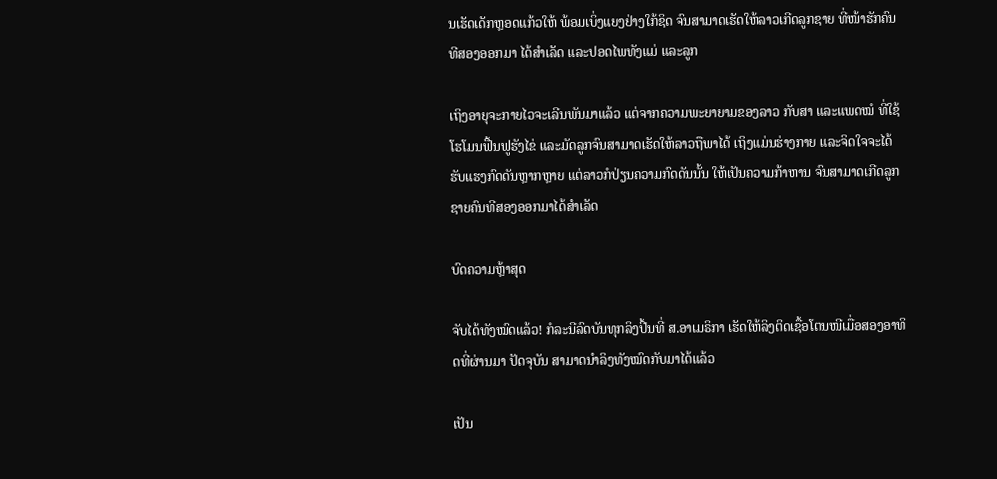ນເຮັດເດັກຫຼອດແກ້ວໃຫ້ ພ້ອມເບິ່ງແຍງຢ່າງໃກ້ຊິດ ຈົນສາມາດເຮັດໃຫ້ລາວເກີດລູກຊາຍ ທີ່ໜ້າຮັກຄົນທີສອງອອກມາ ໄດ້ສຳເລັດ ແລະປອດໄພທັງແມ່ ແລະລູກ

ເຖິງອາຍຸຈະກາຍໄວຈະເລີນພັນມາແລ້ວ ແຕ່ຈາກຄວາມພະຍາຍາມຂອງລາວ ກັບສາ ແລະແພດໝໍ ທີ່ໃຊ້ໂຮໂມນຟື້ນຟູຮັງໄຂ່ ແລະມັດລູກຈົນສາມາດເຮັດໃຫ້ລາວຖືພາໄດ້ ເຖິງແມ່ນຮ່າງກາຍ ແລະຈິດໃຈຈະໄດ້ຮັບແຮງກົດດັນຫຼາກຫຼາຍ ແຕ່ລາວກໍປ່ຽນຄວາມກົດດັນນັ້ນ ໃຫ້ເປັນຄວາມກ້າຫານ ຈົນສາມາດເກີດລູກຊາຍຄົນທີສອງອອກມາໄດ້ສຳເລັດ

ບົດຄວາມຫຼ້າສຸດ

ຈັບໄດ້ທັງໝົດແລ້ວ! ກໍລະນີລົດບັນທຸກລິງປີ້ນທີ່ ສ.ອາເມຣິກາ ເຮັດໃຫ້ລິງຕິດເຊື້ອໂຕນໜີເມື່ອສອງອາທິດທີ່ຜ່ານມາ ປັດຈຸບັນ ສາມາດນຳລິງທັງໝົດກັບມາໄດ້ແລ້ວ

ເປັນ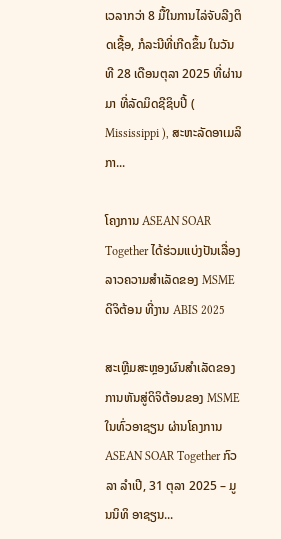ເວລາກວ່າ 8 ມື້ໃນການໄລ່ຈັບລີງຕິດເຊື້ອ, ກໍລະນີທີ່ເກີດຂຶ້ນ ໃນວັນທີ 28 ເດືອນຕຸລາ 2025 ທີ່ຜ່ານມາ ທີ່ລັດມິດຊີຊິບປີ້ ( Mississippi ), ສະຫະລັດອາເມລິກາ...

ໂຄງການ ASEAN SOAR Together ໄດ້ຮ່ວມແບ່ງປັນເລື່ອງລາວຄວາມສໍາເລັດຂອງ MSME ດິຈິຕ້ອນ ທີ່ງານ ABIS 2025

ສະເຫຼີມສະຫຼອງຜົນສໍາເລັດຂອງການຫັນສູ່ດິຈິຕ້ອນຂອງ MSME ໃນທົ່ວອາຊຽນ ຜ່ານໂຄງການ ASEAN SOAR Together ກົວລາ ລໍາເປີ, 31 ຕຸລາ 2025 – ມູນນິທິ ອາຊຽນ...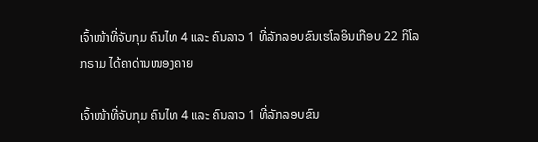ເຈົ້າໜ້າທີ່ຈັບກຸມ ຄົນໄທ 4 ແລະ ຄົນລາວ 1 ທີ່ລັກລອບຂົນເຮໂລອິນເກືອບ 22 ກິໂລກຣາມ ໄດ້ຄາດ່ານໜອງຄາຍ

ເຈົ້າໜ້າທີ່ຈັບກຸມ ຄົນໄທ 4 ແລະ ຄົນລາວ 1 ທີ່ລັກລອບຂົນ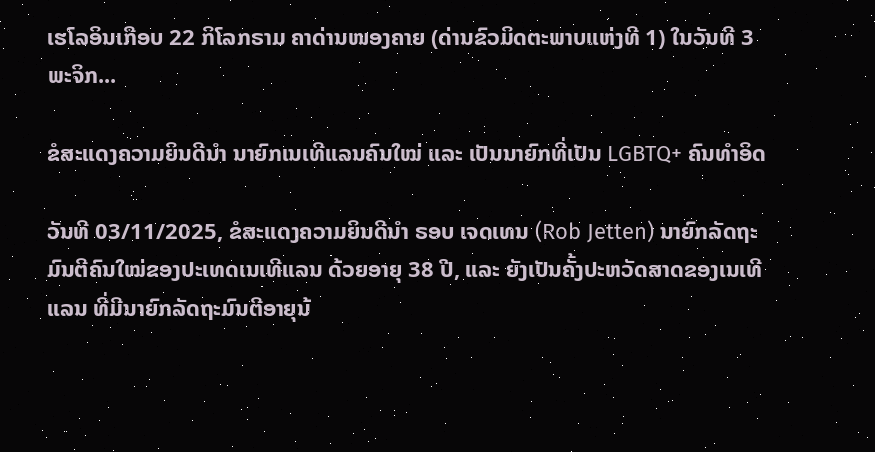ເຮໂລອິນເກືອບ 22 ກິໂລກຣາມ ຄາດ່ານໜອງຄາຍ (ດ່ານຂົວມິດຕະພາບແຫ່ງທີ 1) ໃນວັນທີ 3 ພະຈິກ...

ຂໍສະແດງຄວາມຍິນດີນຳ ນາຍົກເນເທີແລນຄົນໃໝ່ ແລະ ເປັນນາຍົກທີ່ເປັນ LGBTQ+ ຄົນທຳອິດ

ວັນທີ 03/11/2025, ຂໍສະແດງຄວາມຍິນດີນຳ ຣອບ ເຈດເທນ (Rob Jetten) ນາຍົກລັດຖະມົນຕີຄົນໃໝ່ຂອງປະເທດເນເທີແລນ ດ້ວຍອາຍຸ 38 ປີ, ແລະ ຍັງເປັນຄັ້ງປະຫວັດສາດຂອງເນເທີແລນ ທີ່ມີນາຍົກລັດຖະມົນຕີອາຍຸນ້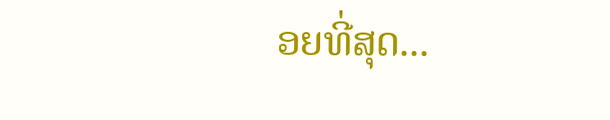ອຍທີ່ສຸດ...